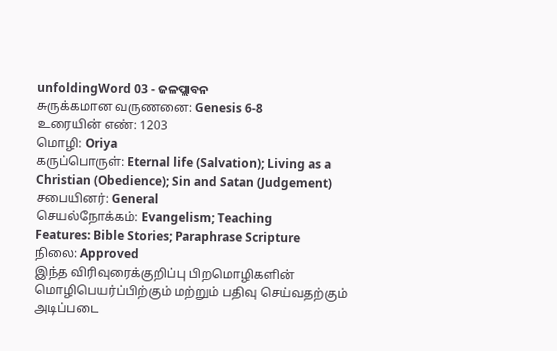unfoldingWord 03 - ଜଳପ୍ଲାବନ
சுருக்கமான வருணனை: Genesis 6-8
உரையின் எண்: 1203
மொழி: Oriya
கருப்பொருள்: Eternal life (Salvation); Living as a Christian (Obedience); Sin and Satan (Judgement)
சபையினர்: General
செயல்நோக்கம்: Evangelism; Teaching
Features: Bible Stories; Paraphrase Scripture
நிலை: Approved
இந்த விரிவுரைக்குறிப்பு பிறமொழிகளின் மொழிபெயர்ப்பிற்கும் மற்றும் பதிவு செய்வதற்கும் அடிப்படை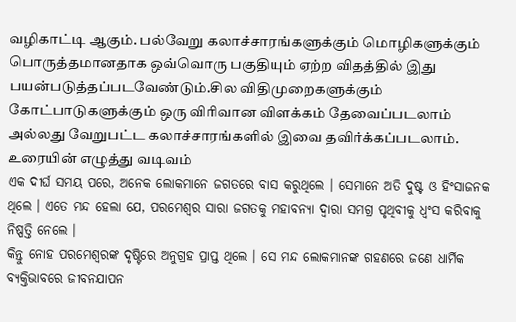வழிகாட்டி ஆகும். பல்வேறு கலாச்சாரங்களுக்கும் மொழிகளுக்கும் பொருத்தமானதாக ஒவ்வொரு பகுதியும் ஏற்ற விதத்தில் இது பயன்படுத்தப்படவேண்டும்.சில விதிமுறைகளுக்கும் கோட்பாடுகளுக்கும் ஒரு விரிவான விளக்கம் தேவைப்படலாம் அல்லது வேறுபட்ட கலாச்சாரங்களில் இவை தவிர்க்கப்படலாம்.
உரையின் எழுத்து வடிவம்
ଏକ ଦୀର୍ଘ ସମୟ ପରେ, ଅନେକ ଲୋକମାନେ ଜଗତରେ ବାସ କରୁଥିଲେ । ସେମାନେ ଅତି ଦୁଷ୍ଟ ଓ ହିଂସାଜନକ ଥିଲେ । ଏତେ ମନ୍ଦ ହେଲା ଯେ, ପରମେଶ୍ଵର ସାରା ଜଗତକୁ ମହାବନ୍ୟା ଦ୍ଵାରା ସମଗ୍ର ପୃଥିବୀକୁ ଧ୍ବଂସ କରିବାକୁ ନିଷ୍ପତ୍ତି ନେଲେ ।
କିନ୍ତୁ ନୋହ ପରମେଶ୍ଵରଙ୍କ ଦୃଷ୍ଟିରେ ଅନୁଗ୍ରହ ପ୍ରାପ୍ତ ଥିଲେ । ସେ ମନ୍ଦ ଲୋକମାନଙ୍କ ଗହଣରେ ଜଣେ ଧାର୍ମିକ ବ୍ୟକ୍ତିଭାବରେ ଜୀବନଯାପନ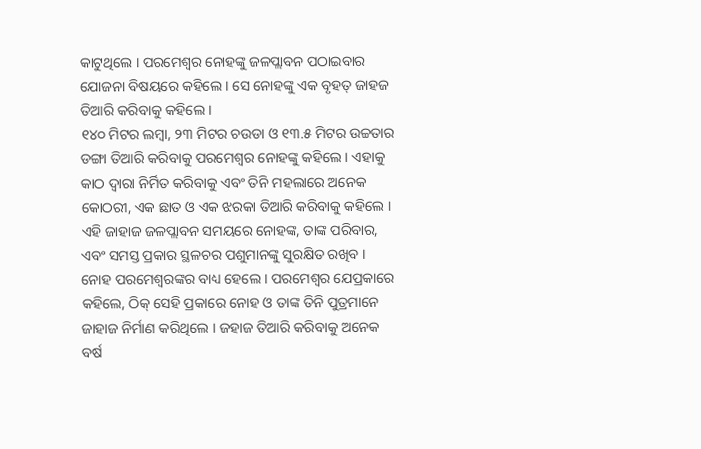କାଟୁଥିଲେ । ପରମେଶ୍ଵର ନୋହଙ୍କୁ ଜଳପ୍ଲାବନ ପଠାଇବାର ଯୋଜନା ବିଷୟରେ କହିଲେ । ସେ ନୋହଙ୍କୁ ଏକ ବୃହତ୍ ଜାହଜ ତିଆରି କରିବାକୁ କହିଲେ ।
୧୪୦ ମିଟର ଲମ୍ବା, ୨୩ ମିଟର ଚଉଡା ଓ ୧୩.୫ ମିଟର ଉଚ୍ଚତାର ଡଙ୍ଗା ତିଆରି କରିବାକୁ ପରମେଶ୍ଵର ନୋହଙ୍କୁ କହିଲେ । ଏହାକୁ କାଠ ଦ୍ଵାରା ନିର୍ମିତ କରିବାକୁ ଏବଂ ତିନି ମହଲାରେ ଅନେକ କୋଠରୀ, ଏକ ଛାତ ଓ ଏକ ଝରକା ତିଆରି କରିବାକୁ କହିଲେ । ଏହି ଜାହାଜ ଜଳପ୍ଲାବନ ସମୟରେ ନୋହଙ୍କ, ତାଙ୍କ ପରିବାର, ଏବଂ ସମସ୍ତ ପ୍ରକାର ସ୍ଥଳଚର ପଶୁମାନଙ୍କୁ ସୁରକ୍ଷିତ ରଖିବ ।
ନୋହ ପରମେଶ୍ଵରଙ୍କର ବାଧ୍ୟ ହେଲେ । ପରମେଶ୍ଵର ଯେପ୍ରକାରେ କହିଲେ, ଠିକ୍ ସେହି ପ୍ରକାରେ ନୋହ ଓ ତାଙ୍କ ତିନି ପୁତ୍ରମାନେ ଜାହାଜ ନିର୍ମାଣ କରିଥିଲେ । ଜହାଜ ତିଆରି କରିବାକୁ ଅନେକ ବର୍ଷ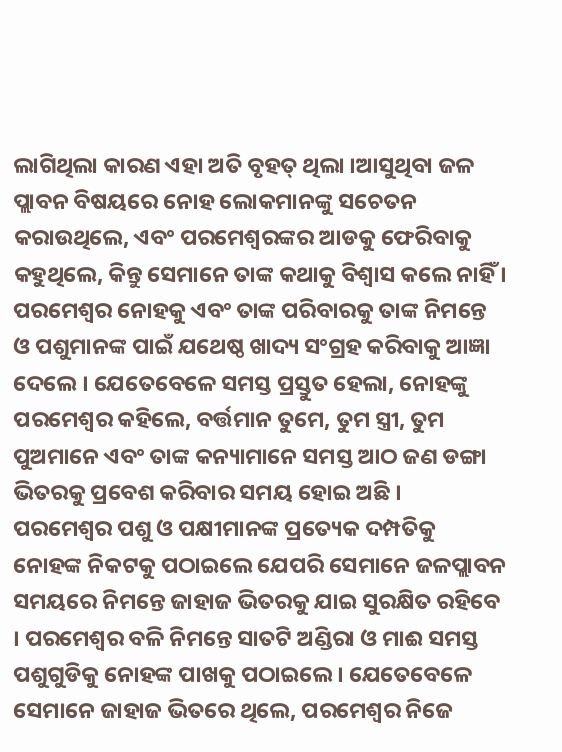ଲାଗିଥିଲା କାରଣ ଏହା ଅତି ବୃହତ୍ ଥିଲା ।ଆସୁଥିବା ଜଳ ପ୍ଲାବନ ବିଷୟରେ ନୋହ ଲୋକମାନଙ୍କୁ ସଚେତନ କରାଉଥିଲେ, ଏବଂ ପରମେଶ୍ଵରଙ୍କର ଆଡକୁ ଫେରିବାକୁ କହୁଥିଲେ, କିନ୍ତୁ ସେମାନେ ତାଙ୍କ କଥାକୁ ବିଶ୍ବାସ କଲେ ନାହିଁ ।
ପରମେଶ୍ଵର ନୋହକୁ ଏବଂ ତାଙ୍କ ପରିବାରକୁ ତାଙ୍କ ନିମନ୍ତେ ଓ ପଶୁମାନଙ୍କ ପାଇଁ ଯଥେଷ୍ଠ ଖାଦ୍ୟ ସଂଗ୍ରହ କରିବାକୁ ଆଜ୍ଞା ଦେଲେ । ଯେତେବେଳେ ସମସ୍ତ ପ୍ରସ୍ତୁତ ହେଲା, ନୋହଙ୍କୁ ପରମେଶ୍ଵର କହିଲେ, ବର୍ତ୍ତମାନ ତୁମେ, ତୁମ ସ୍ତ୍ରୀ, ତୁମ ପୁଅମାନେ ଏବଂ ତାଙ୍କ କନ୍ୟାମାନେ ସମସ୍ତ ଆଠ ଜଣ ଡଙ୍ଗା ଭିତରକୁ ପ୍ରବେଶ କରିବାର ସମୟ ହୋଇ ଅଛି ।
ପରମେଶ୍ଵର ପଶୁ ଓ ପକ୍ଷୀମାନଙ୍କ ପ୍ରତ୍ୟେକ ଦମ୍ପତିକୁ ନୋହଙ୍କ ନିକଟକୁ ପଠାଇଲେ ଯେପରି ସେମାନେ ଜଳପ୍ଲାବନ ସମୟରେ ନିମନ୍ତେ ଜାହାଜ ଭିତରକୁ ଯାଇ ସୁରକ୍ଷିତ ରହିବେ । ପରମେଶ୍ଵର ବଳି ନିମନ୍ତେ ସାତଟି ଅଣ୍ଡିରା ଓ ମାଈ ସମସ୍ତ ପଶୁଗୁଡିକୁ ନୋହଙ୍କ ପାଖକୁ ପଠାଇଲେ । ଯେତେବେଳେ ସେମାନେ ଜାହାଜ ଭିତରେ ଥିଲେ, ପରମେଶ୍ଵର ନିଜେ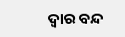ଦ୍ଵାର ବନ୍ଦ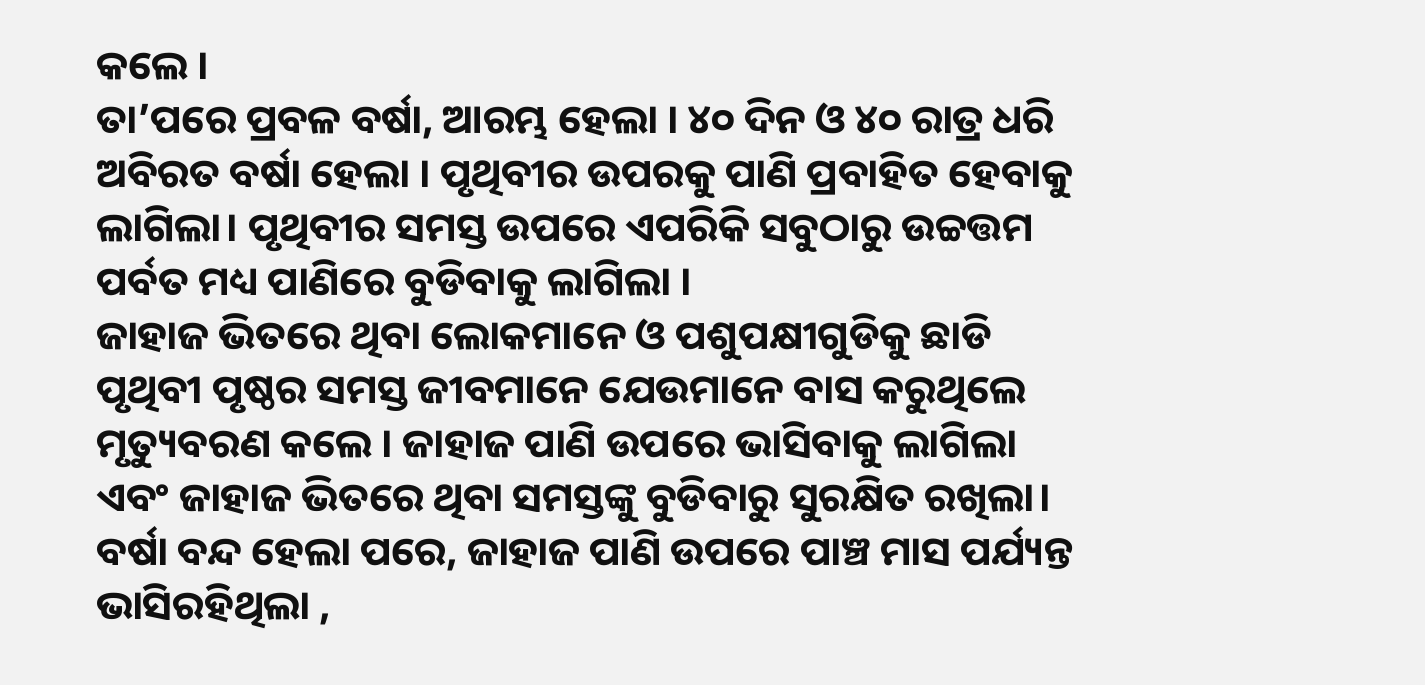କଲେ ।
ତା’ପରେ ପ୍ରବଳ ବର୍ଷା, ଆରମ୍ଭ ହେଲା । ୪୦ ଦିନ ଓ ୪୦ ରାତ୍ର ଧରି ଅବିରତ ବର୍ଷା ହେଲା । ପୃଥିବୀର ଉପରକୁ ପାଣି ପ୍ରବାହିତ ହେବାକୁ ଲାଗିଲା। ପୃଥିବୀର ସମସ୍ତ ଉପରେ ଏପରିକି ସବୁଠାରୁ ଉଚ୍ଚତ୍ତମ ପର୍ବତ ମଧ୍ୟ ପାଣିରେ ବୁଡିବାକୁ ଲାଗିଲା ।
ଜାହାଜ ଭିତରେ ଥିବା ଲୋକମାନେ ଓ ପଶୁପକ୍ଷୀଗୁଡିକୁ ଛାଡି ପୃଥିବୀ ପୃଷ୍ଠର ସମସ୍ତ ଜୀବମାନେ ଯେଉମାନେ ବାସ କରୁଥିଲେ ମୃତ୍ୟୁବରଣ କଲେ । ଜାହାଜ ପାଣି ଉପରେ ଭାସିବାକୁ ଲାଗିଲା ଏବଂ ଜାହାଜ ଭିତରେ ଥିବା ସମସ୍ତଙ୍କୁ ବୁଡିବାରୁ ସୁରକ୍ଷିତ ରଖିଲା।
ବର୍ଷା ବନ୍ଦ ହେଲା ପରେ, ଜାହାଜ ପାଣି ଉପରେ ପାଞ୍ଚ ମାସ ପର୍ଯ୍ୟନ୍ତ ଭାସିରହିଥିଲା ,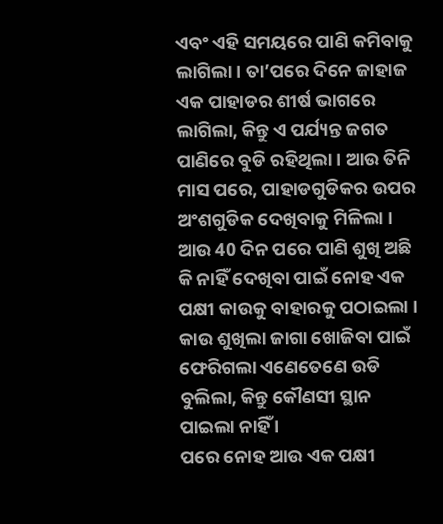ଏବଂ ଏହି ସମୟରେ ପାଣି କମିବାକୁ ଲାଗିଲା । ତା’ପରେ ଦିନେ ଜାହାଜ ଏକ ପାହାଡର ଶୀର୍ଷ ଭାଗରେ ଲାଗିଲା, କିନ୍ତୁ ଏ ପର୍ଯ୍ୟନ୍ତ ଜଗତ ପାଣିରେ ବୁଡି ରହିଥିଲା । ଆଉ ତିନି ମାସ ପରେ, ପାହାଡଗୁଡିକର ଉପର ଅଂଶଗୁଡିକ ଦେଖିବାକୁ ମିଳିଲା ।
ଆଉ 40 ଦିନ ପରେ ପାଣି ଶୁଖି ଅଛି କି ନାହିଁ ଦେଖିବା ପାଇଁ ନୋହ ଏକ ପକ୍ଷୀ କାଉକୁ ବାହାରକୁ ପଠାଇଲା । କାଉ ଶୁଖିଲା ଜାଗା ଖୋଜିବା ପାଇଁ ଫେରିଗଲା ଏଣେତେଣେ ଉଡି ବୁଲିଲା, କିନ୍ତୁ କୌଣସୀ ସ୍ଥାନ ପାଇଲା ନାହିଁ ।
ପରେ ନୋହ ଆଉ ଏକ ପକ୍ଷୀ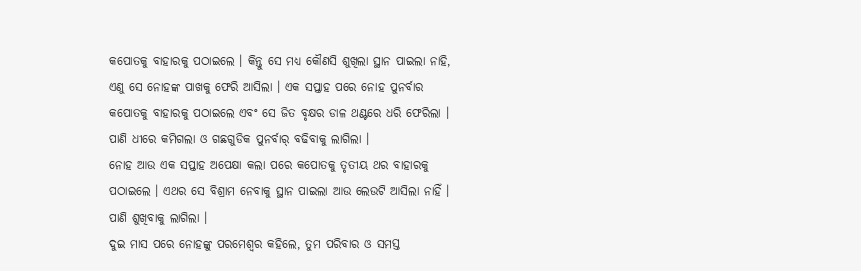କପୋତକୁ ବାହାରକୁ ପଠାଇଲେ । କିନ୍ତୁ ସେ ମଧ୍ୟ କୌଣସି ଶୁଖିଲା ସ୍ଥାନ ପାଇଲା ନାହି, ଏଣୁ ସେ ନୋହଙ୍କ ପାଖକୁ ଫେରି ଆସିଲା । ଏକ ସପ୍ତାହ ପରେ ନୋହ ପୁନର୍ବାର କପୋତକୁ ବାହାରକୁ ପଠାଇଲେ ଏବଂ ସେ ଜିତ ବୃକ୍ଷର ଡାଳ ଥଣ୍ଟରେ ଧରି ଫେରିଲା । ପାଣି ଧୀରେ କମିଗଲା ଓ ଗଛଗୁଡିକ ପୁନର୍ବାର୍ ବଢିବାକୁ ଲାଗିଲା ।
ନୋହ ଆଉ ଏକ ସପ୍ତାହ ଅପେକ୍ଷା କଲା ପରେ କପୋତକୁ ତୃତୀୟ ଥର ବାହାରକୁ ପଠାଇଲେ । ଏଥର ସେ ବିଶ୍ରାମ ନେବାକୁ ସ୍ଥାନ ପାଇଲା ଆଉ ଲେଉଟି ଆସିଲା ନାହିଁ । ପାଣି ଶୁଖିବାକୁ ଲାଗିଲା ।
ଦୁଇ ମାସ ପରେ ନୋହଙ୍କୁ ପରମେଶ୍ଵର କହିଲେ, ତୁମ ପରିବାର ଓ ସମସ୍ତ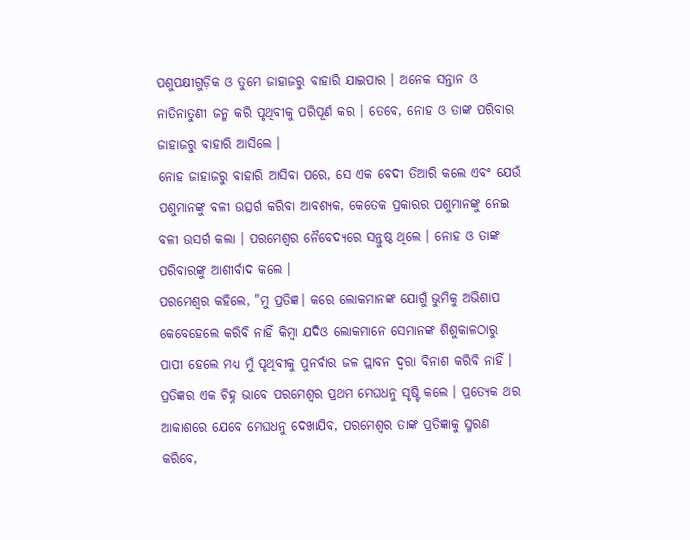ପଶୁପକ୍ଷୀଗୁଡ଼ିକ ଓ ତୁମେ ଜାହାଜରୁ ବାହାରି ଯାଇପାର । ଅନେକ ସନ୍ତାନ ଓ ନାତିନାତୁଣୀ ଜନ୍ମ କରି ପୃଥିବୀକୁ ପରିପୂର୍ଣ କର । ତେବେ, ନୋହ ଓ ତାଙ୍କ ପରିବାର ଜାହାଜରୁ ବାହାରି ଆସିଲେ ।
ନୋହ ଜାହାଜରୁ ବାହାରି ଆସିବା ପରେ, ସେ ଏକ ବେଦୀ ତିଆରି କଲେ ଏବଂ ଯେଉଁ ପଶୁମାନଙ୍କୁ ବଳୀ ଉତ୍ସର୍ଗ କରିବା ଆବଶ୍ୟକ, କେତେକ ପ୍ରକାରର ପଶୁମାନଙ୍କୁ ନେଇ ବଳୀ ଉସର୍ଗ କଲା । ପରମେଶ୍ଵର ନୈବେଦ୍ୟରେ ସନ୍ତୁଷ୍ଠ ଥିଲେ । ନୋହ ଓ ତାଙ୍କ ପରିବାରଙ୍କୁ ଆଶୀର୍ବାଦ କଲେ ।
ପରମେଶ୍ଵର କହିଲେ, "ମୁ ପ୍ରତିଜ୍ଞ। କରେ ଲୋକମାନଙ୍କ ଯୋଗୁଁ ଭୁମିକୁ ଅଭିଶାପ କେବେହେଲେ କରିବି ନାହିଁ କିମ୍ବା ଯଦିଓ ଲୋକମାନେ ସେମାନଙ୍କ ଶିଶୁକାଳଠାରୁ ପାପୀ ହେଲେ ମଧ୍ୟ ମୁଁ ପୃଥିବୀକୁ ପୁନର୍ବାର ଜଳ ପ୍ଲାବନ ଦ୍ଵରା ବିନାଶ କରିବି ନାହିଁ ।
ପ୍ରତିଜ୍ଞର ଏକ ଚିହ୍ନ ଭାବେ ପରମେଶ୍ଵର ପ୍ରଥମ ମେଘଧନୁ ସୃଷ୍ଟି କଲେ । ପ୍ରତ୍ୟେକ ଥର ଆକାଶରେ ଯେବେ ମେଘଧନୁ ଦେଖାଯିବ, ପରମେଶ୍ଵର ତାଙ୍କ ପ୍ରତିଜ୍ଞାକୁ ସ୍ମରଣ କରିବେ,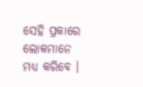ସେହି ପ୍ରକାରେ ଲୋକମାନେ ମଧ୍ୟ କରିବେ ।